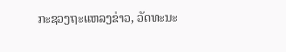ກະຊວງຖະແຫລງຂ່າວ, ວັດທະນະ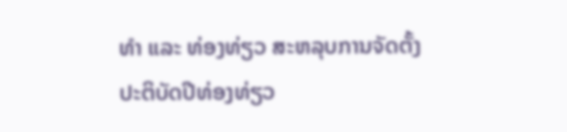ທຳ ແລະ ທ່ອງທ່ຽວ ສະຫລຸບການຈັດຕັ້ງປະຕິບັດປີທ່ອງທ່ຽວ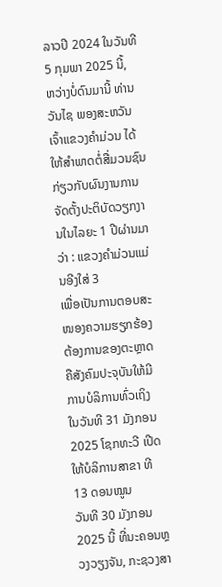ລາວປີ 2024 ໃນວັນທີ 5 ກຸມພາ 2025 ນີ້,
ຫວ່າງບໍ່ດົນມານີ້ ທ່ານ ວັນໄຊ ພອງສະຫວັນ ເຈົ້າແຂວງຄຳມ່ວນ ໄດ້ໃຫ້ສໍາພາດຕໍ່ສື່ມວນຊົນ ກ່ຽວກັບຜົນງານການຈັດຕັ້ງປະຕິບັດວຽກງານໃນໄລຍະ 1 ປີຜ່ານມາວ່າ : ແຂວງຄໍາມ່ວນແມ່ນອີງໃສ່ 3
ເພື່ອເປັນການຕອບສະໜອງຄວາມຮຽກຮ້ອງຕ້ອງການຂອງຕະຫຼາດ ຄືສັງຄົມປະຈຸບັນໃຫ້ມີການບໍລິການທົ່ວເຖິງ ໃນວັນທີ 31 ມັງກອນ 2025 ໂຊກທະວີ ເປີດໃຫ້ບໍລິການສາຂາ ທີ 13 ດອນໝູນ
ວັນທີ 30 ມັງກອນ 2025 ນີ້ ທີ່ນະຄອນຫຼວງວຽງຈັນ, ກະຊວງສາ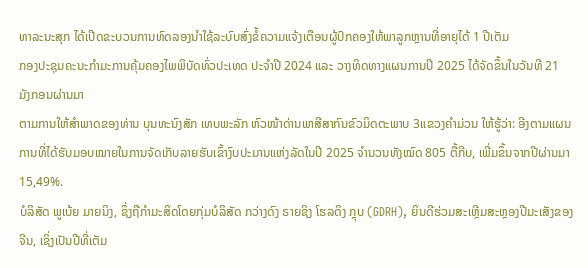ທາລະນະສຸກ ໄດ້ເປີດຂະບວນການທົດລອງນຳໃຊ້ລະບົບສົ່ງຂໍ້ຄວາມແຈ້ງເຕືອນຜູ້ປົກຄອງໃຫ້ພາລູກຫຼານທີ່ອາຍຸໄດ້ 1 ປີເຕັມ
ກອງປະຊຸມຄະນະກຳມະການຄຸ້ມຄອງໄພພິບັດທົ່ວປະເທດ ປະຈຳປີ 2024 ແລະ ວາງທິດທາງແຜນການປີ 2025 ໄດ້ຈັດຂຶ້ນໃນວັນທີ 21 ມັງກອນຜ່ານມາ
ຕາມການໃຫ້ສໍາພາດຂອງທ່ານ ບຸນທະນົງສັກ ເທບພະລັກ ຫົວໜ້າດ່ານພາສີສາກົນຂົວມິດຕະພາບ 3ແຂວງຄໍາມ່ວນ ໃຫ້ຮູ້ວ່າ: ອີງຕາມແຜນການທີ່ໄດ້ຮັບມອບໝາຍໃນການຈັດເກັບລາຍຮັບເຂົ້າງົບປະມານແຫ່ງລັດໃນປີ 2025 ຈໍານວນທັງໝົດ 805 ຕື້ກີບ, ເພີ່ມຂຶ້ນຈາກປີຜ່ານມາ 15,49%.
ບໍລິສັດ ພູເບ້ຍ ມາຍນິງ, ຊຶ່ງຖືກໍາມະສິດໂດຍກຸ່ມບໍລິສັດ ກວ່າງດົງ ຣາຍຊິງ ໂຮລດິງ ກຼຸບ (GDRH), ຍິນດີຮ່ວມສະເຫຼີມສະຫຼອງປີມະເສັງຂອງຈີນ, ເຊິ່ງເປັນປີທີ່ເຕັມ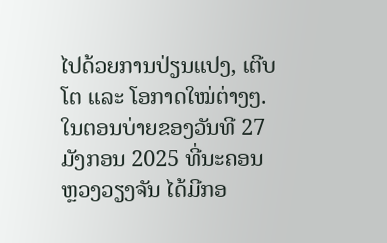ໄປດ້ວຍການປ່ຽນແປງ, ເຕີບໂຕ ແລະ ໂອກາດໃໝ່ຕ່າງໆ.
ໃນຕອນບ່າຍຂອງວັນທີ 27 ມັງກອນ 2025 ທີ່ນະຄອນ ຫຼວງວຽງຈັນ ໄດ້ມີກອ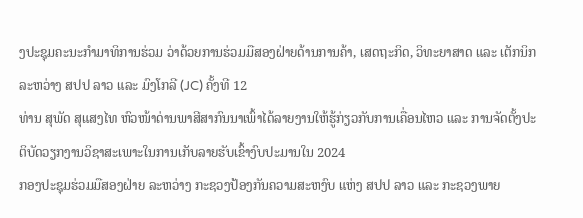ງປະຊຸມຄະນະກຳມາທິການຮ່ວມ ວ່າດ້ວຍການຮ່ວມມືສອງຝ່າຍດ້ານການຄ້າ, ເສດຖະກິດ, ວິທະຍາສາດ ແລະ ເຕັກນິກ ລະຫວ່າງ ສປປ ລາວ ແລະ ມົງໂກລີ (JC) ຄັ້ງທີ 12
ທ່ານ ສຸພັດ ສຸແສງໄທ ຫົວໜ້າດ່ານພາສີສາກົນນາເພົ້າໄດ້ລາຍງານໃຫ້ຮູ້ກ່ຽວກັບການເຄື່ອນໄຫວ ແລະ ການຈັດຕັ້ງປະຕິບັດວຽກງານວິຊາສະເພາະໃນການເກັບລາຍຮັບເຂົ້າງົບປະມານໃນ 2024
ກອງປະຊຸມຮ່ວມມືສອງຝ່າຍ ລະຫວ່າງ ກະຊວງປ້ອງກັນຄວາມສະຫງົບ ແຫ່ງ ສປປ ລາວ ແລະ ກະຊວງພາຍ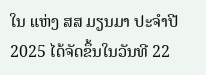ໃນ ແຫ່ງ ສສ ມຽນມາ ປະຈໍາປີ 2025 ໄດ້ຈັດຂຶ້ນໃນວັນທີ 22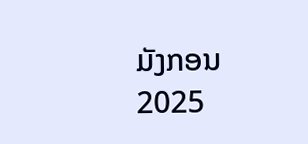ມັງກອນ 2025